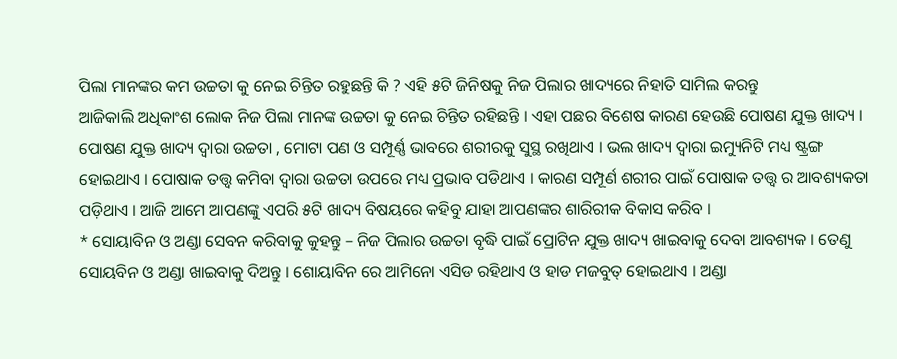ପିଲା ମାନଙ୍କର କମ ଉଚ୍ଚତା କୁ ନେଇ ଚିନ୍ତିତ ରହୁଛନ୍ତି କି ? ଏହି ୫ଟି ଜିନିଷକୁ ନିଜ ପିଲାର ଖାଦ୍ୟରେ ନିହାତି ସାମିଲ କରନ୍ତୁ
ଆଜିକାଲି ଅଧିକାଂଶ ଲୋକ ନିଜ ପିଲା ମାନଙ୍କ ଉଚ୍ଚତା କୁ ନେଇ ଚିନ୍ତିତ ରହିଛନ୍ତି । ଏହା ପଛର ବିଶେଷ କାରଣ ହେଉଛି ପୋଷଣ ଯୁକ୍ତ ଖାଦ୍ୟ । ପୋଷଣ ଯୁକ୍ତ ଖାଦ୍ୟ ଦ୍ଵାରା ଉଚ୍ଚତା , ମୋଟା ପଣ ଓ ସମ୍ପୂର୍ଣ୍ଣ ଭାବରେ ଶରୀରକୁ ସୁସ୍ଥ ରଖିଥାଏ । ଭଲ ଖାଦ୍ୟ ଦ୍ଵାରା ଇମ୍ୟୁନିଟି ମଧ୍ୟ ଷ୍ଟ୍ରଙ୍ଗ ହୋଇଥାଏ । ପୋଷାକ ତତ୍ତ୍ଵ କମିବା ଦ୍ଵାରା ଉଚ୍ଚତା ଉପରେ ମଧ୍ୟ ପ୍ରଭାବ ପଡିଥାଏ । କାରଣ ସମ୍ପୂର୍ଣ ଶରୀର ପାଇଁ ପୋଷାକ ତତ୍ତ୍ଵ ର ଆବଶ୍ୟକତା ପଡ଼ିଥାଏ । ଆଜି ଆମେ ଆପଣଙ୍କୁ ଏପରି ୫ଟି ଖାଦ୍ୟ ବିଷୟରେ କହିବୁ ଯାହା ଆପଣଙ୍କର ଶାରିରୀକ ବିକାସ କରିବ ।
* ସୋୟାବିନ ଓ ଅଣ୍ଡା ସେବନ କରିବାକୁ କୁହନ୍ତୁ – ନିଜ ପିଲାର ଉଚ୍ଚତା ବୃଦ୍ଧି ପାଇଁ ପ୍ରୋଟିନ ଯୁକ୍ତ ଖାଦ୍ୟ ଖାଇବାକୁ ଦେବା ଆବଶ୍ୟକ । ତେଣୁ ସୋୟବିନ ଓ ଅଣ୍ଡା ଖାଇବାକୁ ଦିଅନ୍ତୁ । ଶୋୟାବିନ ରେ ଆମିନୋ ଏସିଡ ରହିଥାଏ ଓ ହାଡ ମଜବୁତ୍ ହୋଇଥାଏ । ଅଣ୍ଡା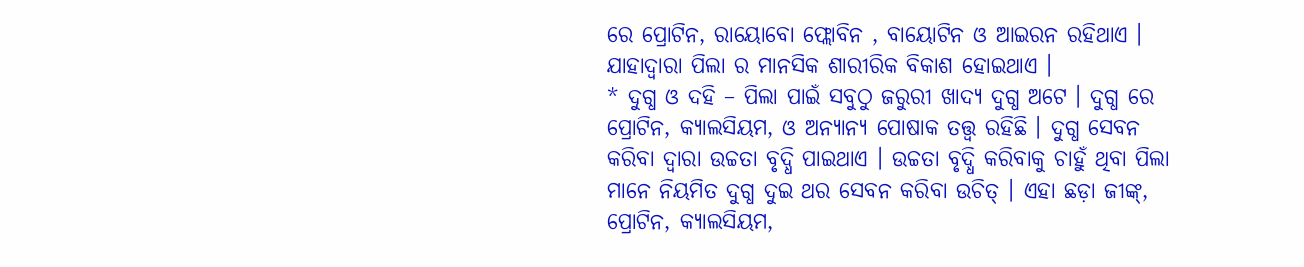ରେ ପ୍ରୋଟିନ, ରାୟୋବୋ ଫ୍ଲୋବିନ , ବାୟୋଟିନ ଓ ଆଇରନ ରହିଥାଏ । ଯାହାଦ୍ଵାରା ପିଲା ର ମାନସିକ ଶାରୀରିକ ବିକାଶ ହୋଇଥାଏ ।
* ଦୁଗ୍ଧ ଓ ଦହି – ପିଲା ପାଇଁ ସବୁଠୁ ଜରୁରୀ ଖାଦ୍ୟ ଦୁଗ୍ଧ ଅଟେ । ଦୁଗ୍ଧ ରେ ପ୍ରୋଟିନ, କ୍ୟାଲସିୟମ, ଓ ଅନ୍ୟାନ୍ୟ ପୋଷାକ ତତ୍ତ୍ଵ ରହିଛି । ଦୁଗ୍ଧ ସେବନ କରିବା ଦ୍ୱାରା ଉଚ୍ଚତା ବୃଦ୍ଧି ପାଇଥାଏ । ଉଚ୍ଚତା ବୃଦ୍ଧି କରିବାକୁ ଚାହୁଁ ଥିବା ପିଲା ମାନେ ନିୟମିତ ଦୁଗ୍ଧ ଦୁଇ ଥର ସେବନ କରିବା ଉଚିତ୍ । ଏହା ଛଡ଼ା ଜୀଙ୍କ୍, ପ୍ରୋଟିନ, କ୍ୟାଲସିୟମ,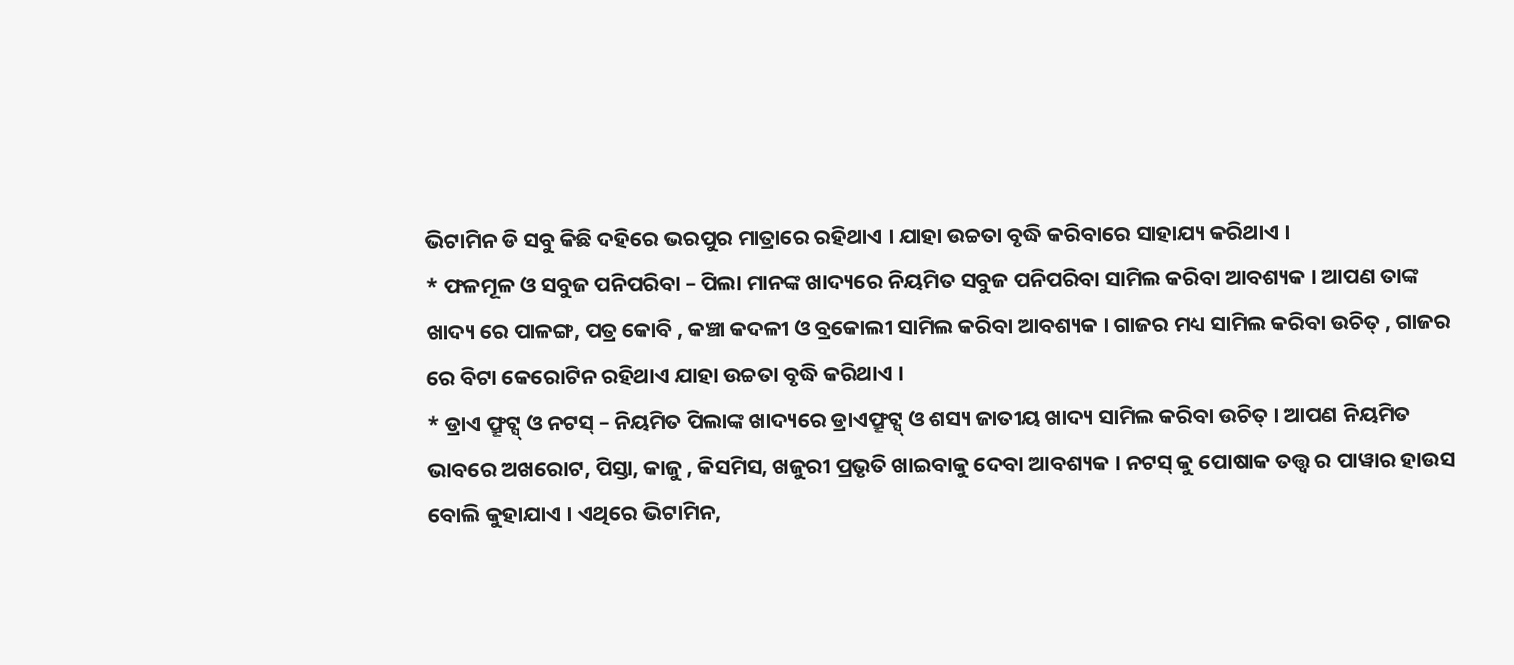ଭିଟାମିନ ଡି ସବୁ କିଛି ଦହିରେ ଭରପୁର ମାତ୍ରାରେ ରହିଥାଏ । ଯାହା ଉଚ୍ଚତା ବୃଦ୍ଧି କରିବାରେ ସାହାଯ୍ୟ କରିଥାଏ ।
* ଫଳମୂଳ ଓ ସବୁଜ ପନିପରିବା – ପିଲା ମାନଙ୍କ ଖାଦ୍ୟରେ ନିୟମିତ ସବୁଜ ପନିପରିବା ସାମିଲ କରିବା ଆବଶ୍ୟକ । ଆପଣ ତାଙ୍କ ଖାଦ୍ୟ ରେ ପାଳଙ୍ଗ, ପତ୍ର କୋବି , କଞ୍ଚା କଦଳୀ ଓ ବ୍ରକୋଲୀ ସାମିଲ କରିବା ଆବଶ୍ୟକ । ଗାଜର ମଧ୍ୟ ସାମିଲ କରିବା ଉଚିତ୍ , ଗାଜର ରେ ବିଟା କେରୋଟିନ ରହିଥାଏ ଯାହା ଉଚ୍ଚତା ବୃଦ୍ଧି କରିଥାଏ ।
* ଡ୍ରାଏ ଫ୍ରୂଟ୍ସ୍ ଓ ନଟସ୍ – ନିୟମିତ ପିଲାଙ୍କ ଖାଦ୍ୟରେ ଡ୍ରାଏଫ୍ରୂଟ୍ସ୍ ଓ ଶସ୍ୟ ଜାତୀୟ ଖାଦ୍ୟ ସାମିଲ କରିବା ଉଚିତ୍ । ଆପଣ ନିୟମିତ ଭାବରେ ଅଖରୋଟ, ପିସ୍ତା, କାଜୁ , କିସମିସ, ଖଜୁରୀ ପ୍ରଭୃତି ଖାଇବାକୁ ଦେବା ଆବଶ୍ୟକ । ନଟସ୍ କୁ ପୋଷାକ ତତ୍ତ୍ଵ ର ପାୱାର ହାଉସ ବୋଲି କୁହାଯାଏ । ଏଥିରେ ଭିଟାମିନ,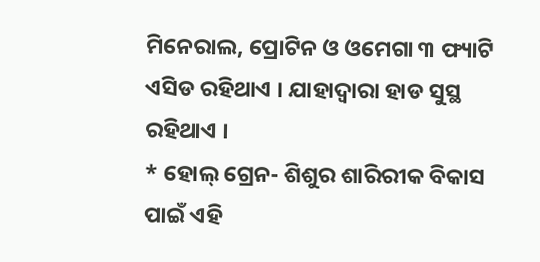ମିନେରାଲ, ପ୍ରୋଟିନ ଓ ଓମେଗା ୩ ଫ୍ୟାଟି ଏସିଡ ରହିଥାଏ । ଯାହାଦ୍ଵାରା ହାଡ ସୁସ୍ଥ ରହିଥାଏ ।
* ହୋଲ୍ ଗ୍ରେନ- ଶିଶୁର ଶାରିରୀକ ବିକାସ ପାଇଁ ଏହି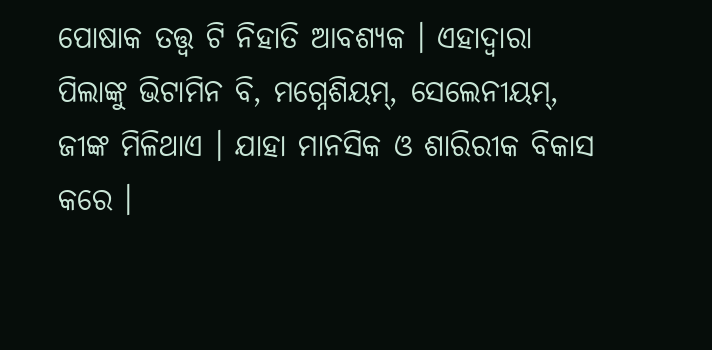ପୋଷାକ ତତ୍ତ୍ଵ ଟି ନିହାତି ଆବଶ୍ୟକ । ଏହାଦ୍ବାରା ପିଲାଙ୍କୁ ଭିଟାମିନ ବି, ମଗ୍ନେଶିୟମ୍, ସେଲେନୀୟମ୍, ଜୀଙ୍କ ମିଳିଥାଏ । ଯାହା ମାନସିକ ଓ ଶାରିରୀକ ବିକାସ କରେ ।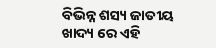ବିଭିନ୍ନ ଶସ୍ୟ ଜାତୀୟ ଖାଦ୍ୟ ରେ ଏହି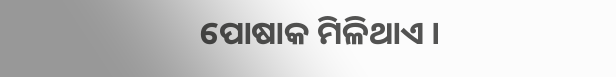ପୋଷାକ ମିଳିଥାଏ ।